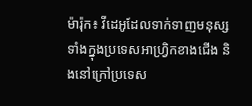ម៉ារ៉ុក៖ វីដេអូដែលទាក់ទាញមនុស្សទាំងក្នុងប្រទេសអាហ្រ្វិកខាងជើង និងនៅក្រៅប្រទេស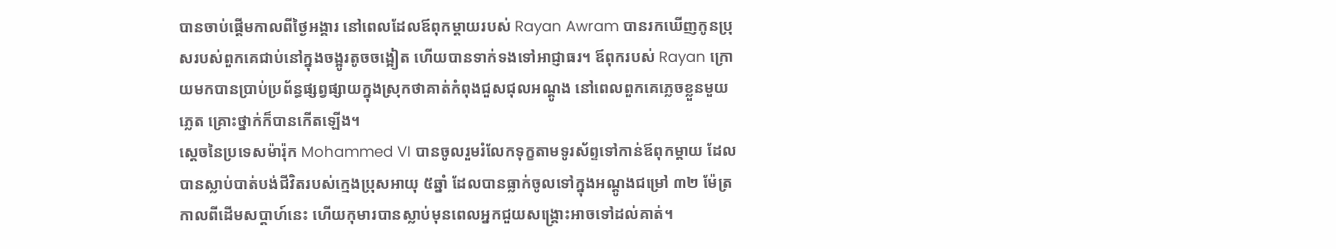បានចាប់ផ្តើមកាលពីថ្ងៃអង្គារ នៅពេលដែលឪពុកម្តាយរបស់ Rayan Awram បានរកឃើញកូនប្រុសរបស់ពួកគេជាប់នៅក្នុងចង្អូរតូចចង្អៀត ហើយបានទាក់ទងទៅអាជ្ញាធរ។ ឪពុករបស់ Rayan ក្រោយមកបានប្រាប់ប្រព័ន្ធផ្សព្វផ្សាយក្នុងស្រុកថាគាត់កំពុងជួសជុលអណ្តូង នៅពេលពួកគេភ្លេចខ្លួនមួយភ្លេត គ្រោះថ្នាក់ក៏បានកើតឡើង។
ស្តេចនៃប្រទេសម៉ារ៉ុក Mohammed VI បានចូលរួមរំលែកទុក្ខតាមទូរស័ព្ទទៅកាន់ឪពុកម្តាយ ដែលបានស្លាប់បាត់បង់ជីវិតរបស់ក្មេងប្រុសអាយុ ៥ឆ្នាំ ដែលបានធ្លាក់ចូលទៅក្នុងអណ្តូងជម្រៅ ៣២ ម៉ែត្រ កាលពីដើមសប្តាហ៍នេះ ហើយកុមារបានស្លាប់មុនពេលអ្នកជួយសង្គ្រោះអាចទៅដល់គាត់។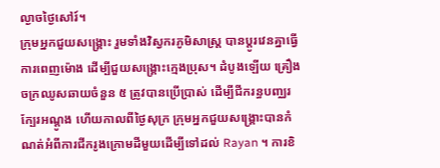ល្ងាចថ្ងៃសៅរ៍។
ក្រុមអ្នកជួយសង្គ្រោះ រួមទាំងវិស្វករភូមិសាស្ត្រ បានប្តូរវេនគ្នាធ្វើការពេញម៉ោង ដើម្បីជួយសង្រ្គោះក្មេងប្រុស។ ដំបូងឡើយ គ្រឿងចក្រឈូសឆាយចំនួន ៥ ត្រូវបានប្រើប្រាស់ ដើម្បីជីករន្ធបញ្ឈរក្បែរអណ្តូង ហើយកាលពីថ្ងៃសុក្រ ក្រុមអ្នកជួយសង្គ្រោះបានកំណត់អំពីការជីករូងក្រោមដីមួយដើម្បីទៅដល់ Rayan ។ ការខិ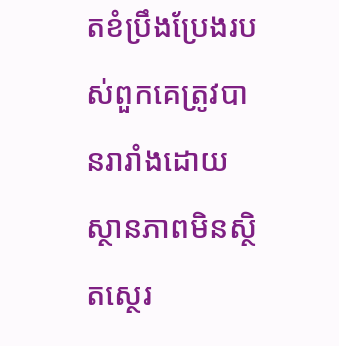តខំប្រឹងប្រែងរបស់ពួកគេត្រូវបានរារាំងដោយស្ថានភាពមិនស្ថិតស្ថេរ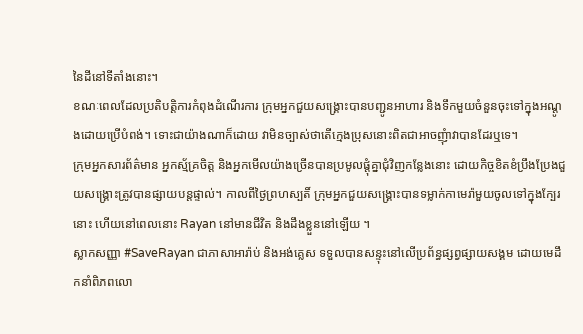នៃដីនៅទីតាំងនោះ។
ខណៈពេលដែលប្រតិបត្តិការកំពុងដំណើរការ ក្រុមអ្នកជួយសង្គ្រោះបានបញ្ជូនអាហារ និងទឹកមួយចំនួនចុះទៅក្នុងអណ្តូងដោយប្រើបំពង់។ ទោះជាយ៉ាងណាក៏ដោយ វាមិនច្បាស់ថាតើក្មេងប្រុសនោះពិតជាអាចញុំាវាបានដែរឬទេ។
ក្រុមអ្នកសារព័ត៌មាន អ្នកស្ម័គ្រចិត្ត និងអ្នកមើលយ៉ាងច្រើនបានប្រមូលផ្តុំគ្នាជុំវិញកន្លែងនោះ ដោយកិច្ចខិតខំប្រឹងប្រែងជួយសង្គ្រោះត្រូវបានផ្សាយបន្តផ្ទាល់។ កាលពីថ្ងៃព្រហស្បតិ៍ ក្រុមអ្នកជួយសង្គ្រោះបានទម្លាក់កាមេរ៉ាមួយចូលទៅក្នុងក្បែរនោះ ហើយនៅពេលនោះ Rayan នៅមានជីវិត និងដឹងខ្លួននៅឡើយ ។
ស្លាកសញ្ញា #SaveRayan ជាភាសាអារ៉ាប់ និងអង់គ្លេស ទទួលបានសន្ទុះនៅលើប្រព័ន្ធផ្សព្វផ្សាយសង្គម ដោយមេដឹកនាំពិភពលោ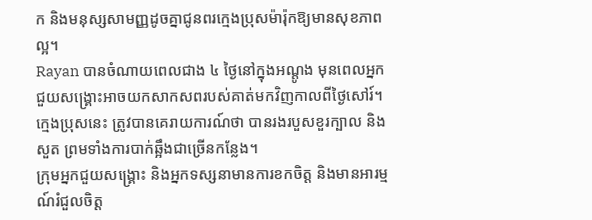ក និងមនុស្សសាមញ្ញដូចគ្នាជូនពរក្មេងប្រុសម៉ារ៉ុកឱ្យមានសុខភាពល្អ។
Rayan បានចំណាយពេលជាង ៤ ថ្ងៃនៅក្នុងអណ្តូង មុនពេលអ្នកជួយសង្គ្រោះអាចយកសាកសពរបស់គាត់មកវិញកាលពីថ្ងៃសៅរ៍។ ក្មេងប្រុសនេះ ត្រូវបានគេរាយការណ៍ថា បានរងរបួសខួរក្បាល និងសួត ព្រមទាំងការបាក់ឆ្អឹងជាច្រើនកន្លែង។
ក្រុមអ្នកជួយសង្គ្រោះ និងអ្នកទស្សនាមានការខកចិត្ត និងមានអារម្មណ៍រំជួលចិត្ត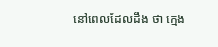នៅពេលដែលដឹង ថា ក្មេង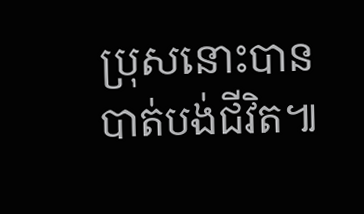ប្រុសនោះបានបាត់បង់ជីវិត៕